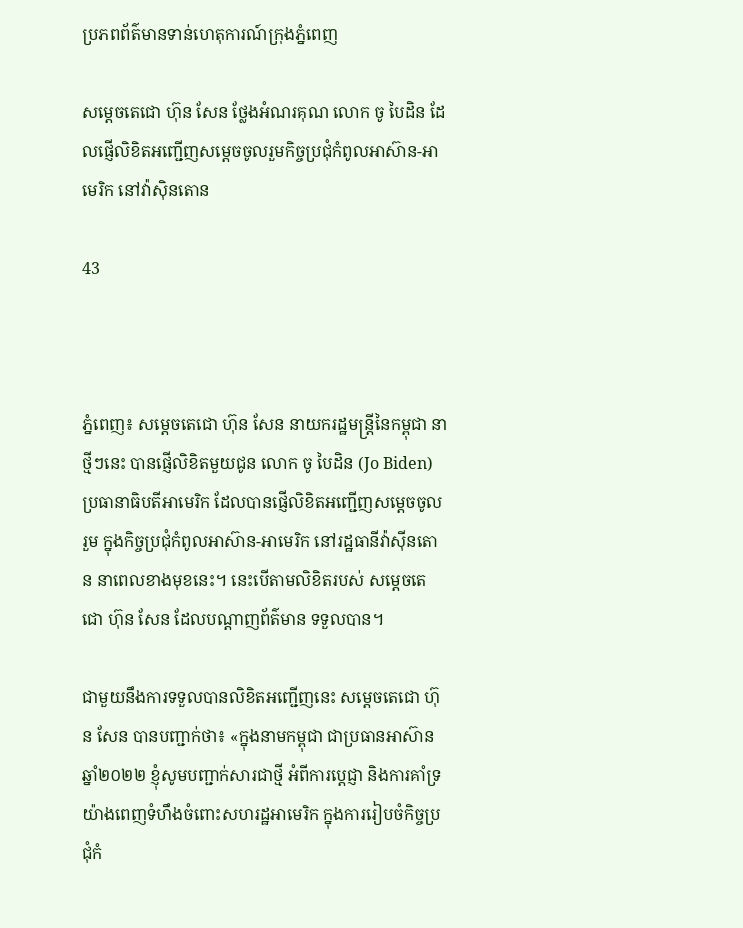ប្រភពព័ត៌មានទាន់ហេតុការណ៍ក្រុងភ្នំពេញ

សម្តេចតេជោ ហ៊ុន សែន ថ្លែងអំណរគុណ លោក ចូ បៃដិន ដែលផ្ញើលិខិតអញ្ជើញសម្តេចចូលរួមកិច្ចប្រជុំកំពូលអាស៊ាន-អាមេរិក នៅវ៉ាស៊ិនតោន

43



ភ្នំពេញ៖ សម្តេចតេជោ ហ៊ុន សែន នាយករដ្ឋមន្រ្តីនៃកម្ពុជា នាថ្មីៗនេះ បានផ្ញើលិខិតមួយជូន លោក ចូ បៃដិន (Jo Biden) ប្រធានាធិបតីអាមេរិក ដែលបានផ្ញើលិខិតអញ្ជើញសម្តេចចូលរួម ក្នុងកិច្ចប្រជុំកំពូលអាស៊ាន-អាមេរិក នៅរដ្ឋធានីវ៉ាស៊ីនតោន នាពេលខាងមុខនេះ។ នេះបើតាមលិខិតរបស់ សម្តេចតេជោ ហ៊ុន សែន ដែលបណ្តាញព័ត៌មាន ទទួលបាន។

ជាមួយនឹងការទទួលបានលិខិតអញ្ជើញនេះ សម្តេចតេជោ ហ៊ុន សែន បានបញ្ជាក់ថា៖ «ក្នុងនាមកម្ពុជា ជាប្រធានអាស៊ាន ឆ្នាំ២០២២ ខ្ញុំសូមបញ្ជាក់សារជាថ្មី អំពីការប្តេជ្ញា និងការគាំទ្រយ៉ាងពេញទំហឹងចំពោះសហរដ្ឋអាមេរិក ក្នុងការរៀបចំកិច្ចប្រជុំកំ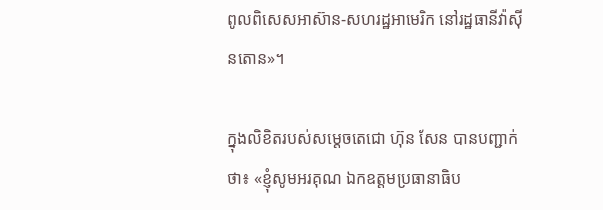ពូលពិសេសអាស៊ាន-សហរដ្ឋអាមេរិក នៅរដ្ឋធានីវ៉ាស៊ីនតោន»។

ក្នុងលិខិតរបស់សម្តេចតេជោ ហ៊ុន សែន បានបញ្ជាក់ថា៖ «ខ្ញុំសូមអរគុណ ឯកឧត្តមប្រធានាធិប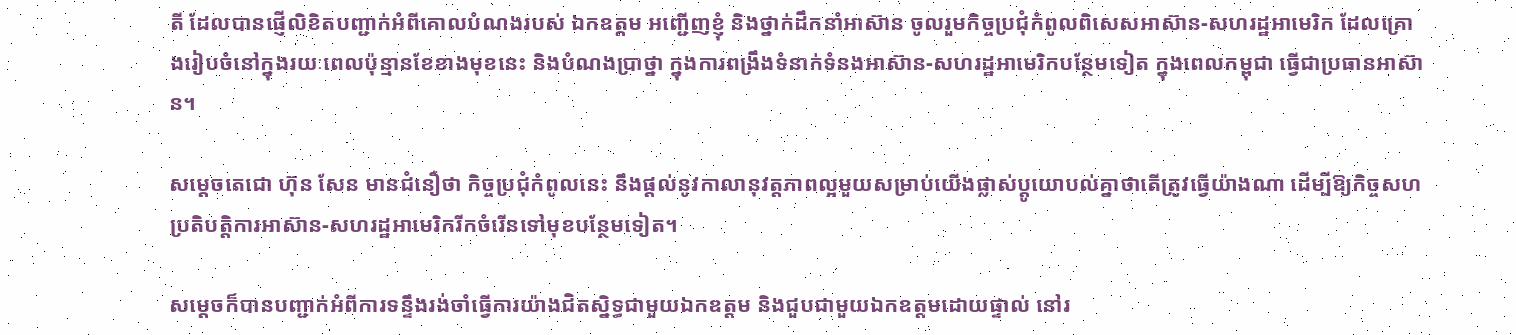តី ដែលបានផ្ញើលិខិតបញ្ជាក់អំពីគោលបំណងរបស់ ឯកឧត្តម អញ្ជើញខ្ញុំ និងថ្នាក់ដឹកនាំអាស៊ាន ចូលរួមកិច្ចប្រជុំកំពូលពិសេសអាស៊ាន-សហរដ្ឋអាមេរិក ដែលគ្រោងរៀបចំនៅក្នុងរយៈពេលប៉ុន្មានខែខាងមុខនេះ និងបំណងប្រាថ្នា ក្នុងការពង្រឹងទំនាក់ទំនងអាស៊ាន-សហរដ្ឋអាមេរិកបន្ថែមទៀត ក្នុងពេលកម្ពុជា ធ្វើជាប្រធានអាស៊ាន។

សម្តេចតេជោ ហ៊ុន សែន មានជំនឿថា កិច្ចប្រជុំកំពូលនេះ នឹងផ្តល់នូវកាលានុវត្តភាពល្អមួយសម្រាប់យើងផ្លាស់ប្តូយោបល់គ្នាថាតើត្រូវធ្វើយ៉ាងណា ដើម្បីឱ្យកិច្ចសហប្រតិបត្តិការអាស៊ាន-សហរដ្ឋអាមេរិករីកចំរើនទៅមុខបន្ថែមទៀត។

សម្តេចក៏បានបញ្ជាក់អំពីការទន្ទឹងរង់ចាំធ្វើការយ៉ាងជិតស្និទ្ធជាមួយឯកឧត្តម និងជួបជាមួយឯកឧត្តមដោយផ្ទាល់ នៅរ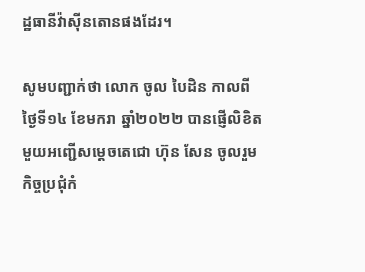ដ្ឋធានីវ៉ាស៊ីនតោនផងដែរ។

សូមបញ្ជាក់ថា លោក ចូល បៃដិន កាលពីថ្ងៃទី១៤ ខែមករា ឆ្នាំ២០២២ បានផ្ញើលិខិតមួយអញ្ជើសម្តេចតេជោ ហ៊ុន សែន ចូលរួមកិច្ចប្រជុំកំ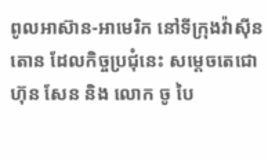ពូលអាស៊ាន-អាមេរិក នៅទីក្រុងវ៉ាស៊ីនតោន ដែលកិច្ចប្រជុំនេះ សម្តេចតេជោ ហ៊ុន សែន និង លោក ចូ បៃ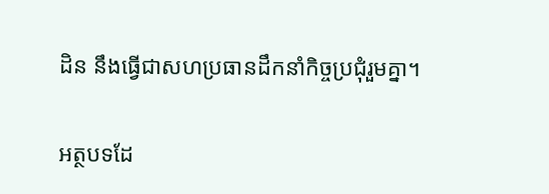ដិន នឹងធ្វើជាសហប្រធានដឹកនាំកិច្ចប្រជុំរួមគ្នា។

អត្ថបទដែ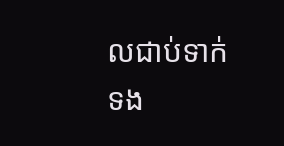លជាប់ទាក់ទង